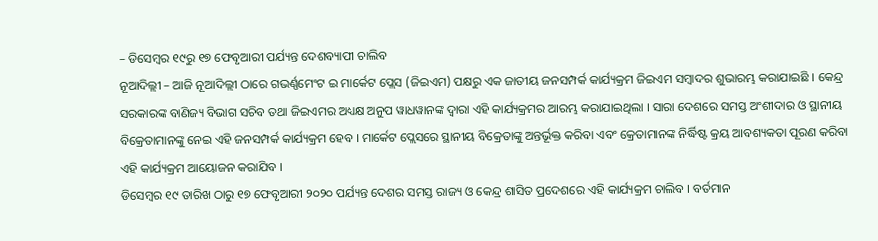– ଡିସେମ୍ବର ୧୯ରୁ ୧୭ ଫେବୃଆରୀ ପର୍ଯ୍ୟନ୍ତ ଦେଶବ୍ୟାପୀ ଚାଲିବ
ନୂଆଦିଲ୍ଲୀ – ଆଜି ନୂଆଦିଲ୍ଲୀ ଠାରେ ଗଭର୍ଣ୍ଣମେଂଟ ଇ ମାର୍କେଟ ପ୍ଲେସ (ଜିଇଏମ) ପକ୍ଷରୁ ଏକ ଜାତୀୟ ଜନସମ୍ପର୍କ କାର୍ଯ୍ୟକ୍ରମ ଜିଇଏମ ସମ୍ବାଦର ଶୁଭାରମ୍ଭ କରାଯାଇଛି । କେନ୍ଦ୍ର ସରକାରଙ୍କ ବାଣିଜ୍ୟ ବିଭାଗ ସଚିବ ତଥା ଜିଇଏମର ଅଧ୍ୟକ୍ଷ ଅନୁପ ୱାଧୱାନଙ୍କ ଦ୍ୱାରା ଏହି କାର୍ଯ୍ୟକ୍ରମର ଆରମ୍ଭ କରାଯାଇଥିଲା । ସାରା ଦେଶରେ ସମସ୍ତ ଅଂଶୀଦାର ଓ ସ୍ଥାନୀୟ ବିକ୍ରେତାମାନଙ୍କୁ ନେଇ ଏହି ଜନସମ୍ପର୍କ କାର୍ଯ୍ୟକ୍ରମ ହେବ । ମାର୍କେଟ ପ୍ଲେସରେ ସ୍ଥାନୀୟ ବିକ୍ରେତାଙ୍କୁ ଅନ୍ତର୍ଭୂକ୍ତ କରିବା ଏବଂ କ୍ରେତାମାନଙ୍କ ନିର୍ଦ୍ଧିଷ୍ଟ କ୍ରୟ ଆବଶ୍ୟକତା ପୂରଣ କରିବା ଏହି କାର୍ଯ୍ୟକ୍ରମ ଆୟୋଜନ କରାଯିବ ।
ଡିସେମ୍ବର ୧୯ ତାରିଖ ଠାରୁ ୧୭ ଫେବୃଆରୀ ୨୦୨୦ ପର୍ଯ୍ୟନ୍ତ ଦେଶର ସମସ୍ତ ରାଜ୍ୟ ଓ କେନ୍ଦ୍ର ଶାସିତ ପ୍ରଦେଶରେ ଏହି କାର୍ଯ୍ୟକ୍ରମ ଚାଲିବ । ବର୍ତମାନ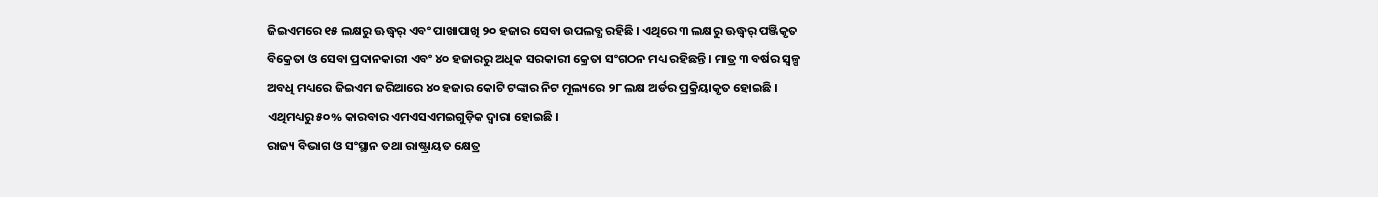ଜିଇଏମରେ ୧୫ ଲକ୍ଷରୁ ଊଦ୍ଧ୍ୱର୍ ଏବଂ ପାଖାପାଖି ୨୦ ହଜାର ସେବା ଉପଲବ୍ଧ ରହିଛି । ଏଥିରେ ୩ ଲକ୍ଷରୁ ଊଦ୍ଧ୍ୱର୍ ପଞ୍ଜିକୃତ ବିକ୍ରେତା ଓ ସେବା ପ୍ରଦାନକାରୀ ଏବଂ ୪୦ ହଜାରରୁ ଅଧିକ ସରକାରୀ କ୍ରେତା ସଂଗଠନ ମଧ୍ୟ ରହିଛନ୍ତି । ମାତ୍ର ୩ ବର୍ଷର ସ୍ୱଳ୍ପ ଅବଧି ମଧ୍ୟରେ ଜିଇଏମ ଜରିଆରେ ୪୦ ହଜାର କୋଟି ଟଙ୍କାର ନିଟ ମୂଲ୍ୟରେ ୨୮ ଲକ୍ଷ ଅର୍ଡର ପ୍ରକ୍ରିୟାକୃତ ହୋଇଛି । ଏଥିମଧ୍ୟରୁ ୫୦% କାରବାର ଏମଏସଏମଇଗୁଡ଼ିକ ଦ୍ୱାରା ହୋଇଛି ।
ରାଜ୍ୟ ବିଭାଗ ଓ ସଂସ୍ଥାନ ତଥା ରାଷ୍ଟ୍ରାୟତ କ୍ଷେତ୍ର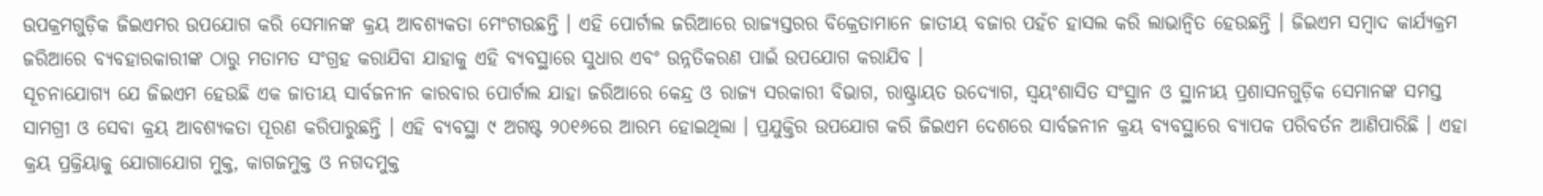ଉପକ୍ରମଗୁଡ଼ିକ ଜିଇଏମର ଉପଯୋଗ କରି ସେମାନଙ୍କ କ୍ରୟ ଆବଶ୍ୟକତା ମେଂଟାଉଛନ୍ତି । ଏହି ପୋର୍ଟାଲ ଜରିଆରେ ରାଜ୍ୟସ୍ତରର ବିକ୍ରେତାମାନେ ଜାତୀୟ ବଜାର ପହଁଚ ହାସଲ କରି ଲାଭାନ୍ୱିତ ହେଉଛନ୍ତି । ଜିଇଏମ ସମ୍ବାଦ କାର୍ଯ୍ୟକ୍ରମ ଜରିଆରେ ବ୍ୟବହାରକାରୀଙ୍କ ଠାରୁ ମତାମତ ସଂଗ୍ରହ କରାଯିବା ଯାହାକୁ ଏହି ବ୍ୟବସ୍ଥାରେ ସୁଧାର ଏବଂ ଉନ୍ନତିକରଣ ପାଇଁ ଉପଯୋଗ କରାଯିବ ।
ସୂଚନାଯୋଗ୍ୟ ଯେ ଜିଇଏମ ହେଉଛି ଏକ ଜାତୀୟ ସାର୍ବଜନୀନ କାରବାର ପୋର୍ଟାଲ ଯାହା ଜରିଆରେ କେନ୍ଦ୍ର ଓ ରାଜ୍ୟ ସରକାରୀ ବିଭାଗ, ରାଷ୍ଟ୍ରାୟତ ଉଦ୍ୟୋଗ, ସ୍ୱୟଂଶାସିତ ସଂସ୍ଥାନ ଓ ସ୍ଥାନୀୟ ପ୍ରଶାସନଗୁଡ଼ିକ ସେମାନଙ୍କ ସମସ୍ତ ସାମଗ୍ରୀ ଓ ସେବା କ୍ରୟ ଆବଶ୍ୟକତା ପୂରଣ କରିପାରୁଛନ୍ତି । ଏହି ବ୍ୟବସ୍ଥା ୯ ଅଗଷ୍ଟ ୨୦୧୬ରେ ଆରମ୍ଭ ହୋଇଥିଲା । ପ୍ରଯୁକ୍ତିର ଉପଯୋଗ କରି ଜିଇଏମ ଦେଶରେ ସାର୍ବଜନୀନ କ୍ରୟ ବ୍ୟବସ୍ଥାରେ ବ୍ୟାପକ ପରିବର୍ତନ ଆଣିପାରିଛି । ଏହା କ୍ରୟ ପ୍ରକ୍ରିୟାକୁ ଯୋଗାଯୋଗ ମୁକ୍ତ, କାଗଜମୁକ୍ତ ଓ ନଗଦମୁକ୍ତ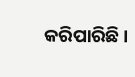କରିପାରିଛି ।